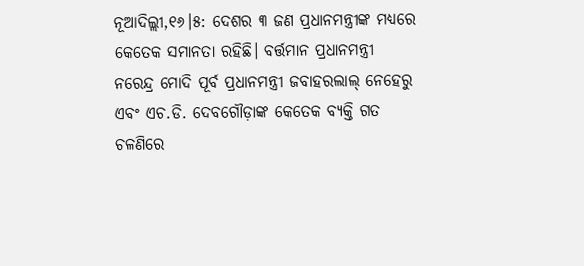ନୂଆଦିଲ୍ଲୀ,୧୬।୫: ଦେଶର ୩ ଜଣ ପ୍ରଧାନମନ୍ତ୍ରୀଙ୍କ ମଧ୍ୟରେ କେତେକ ସମାନତା ରହିଛି। ବର୍ତ୍ତମାନ ପ୍ରଧାନମନ୍ତ୍ରୀ ନରେନ୍ଦ୍ର ମୋଦି ପୂର୍ବ ପ୍ରଧାନମନ୍ତ୍ରୀ ଜବାହରଲାଲ୍ ନେହେରୁ ଏବଂ ଏଚ.ଡି. ଦେବଗୌଡ଼ାଙ୍କ କେତେକ ବ୍ୟକ୍ତି ଗତ ଚଳଣିରେ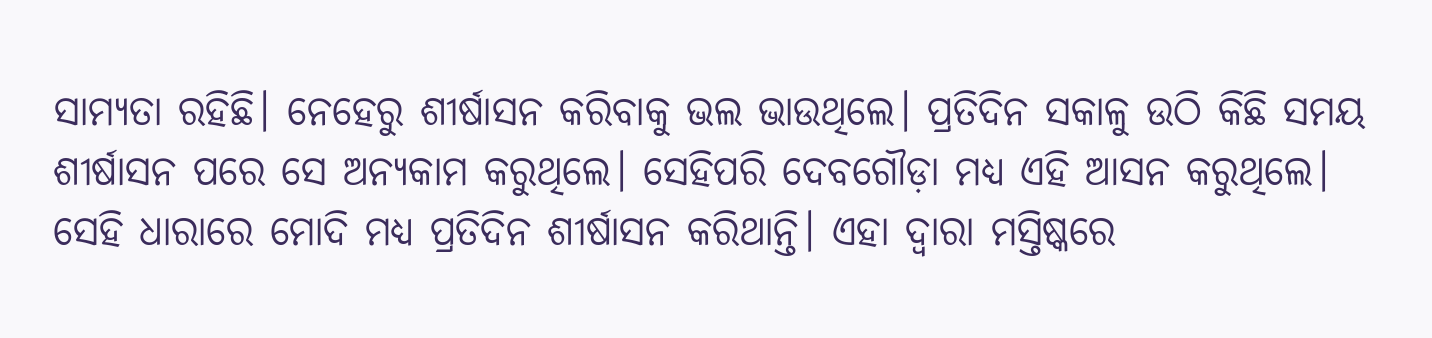ସାମ୍ୟତା ରହିଛି। ନେହେରୁ ଶୀର୍ଷାସନ କରିବାକୁ ଭଲ ଭାଉଥିଲେ। ପ୍ରତିଦିନ ସକାଳୁ ଉଠି କିଛି ସମୟ ଶୀର୍ଷାସନ ପରେ ସେ ଅନ୍ୟକାମ କରୁଥିଲେ। ସେହିପରି ଦେବଗୌଡ଼ା ମଧ୍ୟ ଏହି ଆସନ କରୁଥିଲେ। ସେହି ଧାରାରେ ମୋଦି ମଧ୍ୟ ପ୍ରତିଦିନ ଶୀର୍ଷାସନ କରିଥାନ୍ତି। ଏହା ଦ୍ୱାରା ମସ୍ତିଷ୍କରେ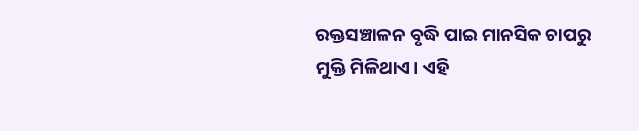ରକ୍ତସଞ୍ଚାଳନ ବୃଦ୍ଧି ପାଇ ମାନସିକ ଚାପରୁ ମୁକ୍ତି ମିଳିଥାଏ। ଏହି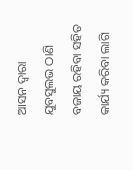ଆସନ ଦ୍ୱାରା ଯୁବସୁଲଭ ଠାଣି ବଜାୟ ରହିବା ସହିତ କାର୍ଯ୍ୟ କରିବା ଲାଗି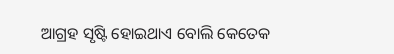ଆଗ୍ରହ ସୃଷ୍ଟି ହୋଇଥାଏ ବୋଲି କେତେକ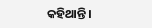କହିଥାନ୍ତି।